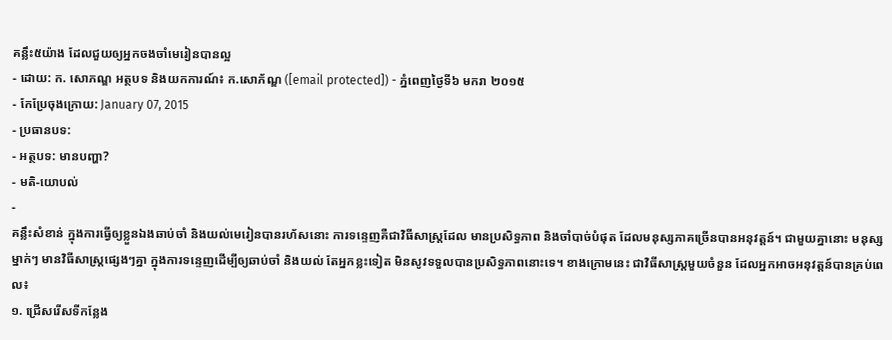គន្លឹះ៥យ៉ាង ដែលជួយឲ្យអ្នកចងចាំមេរៀនបានល្អ
- ដោយ: ក. សោភណ្ឌ អត្ថបទ និងយកការណ៍៖ ក.សោភ័ណ្ឌ ([email protected]) - ភ្នំពេញថ្ងៃទី៦ មករា ២០១៥
- កែប្រែចុងក្រោយ: January 07, 2015
- ប្រធានបទ:
- អត្ថបទ: មានបញ្ហា?
- មតិ-យោបល់
-
គន្លឹះសំខាន់ ក្នុងការធ្វើឲ្យខ្លួនឯងឆាប់ចាំ និងយល់មេរៀនបានរហ័សនោះ ការទន្ទេញគឺជាវិធីសាស្ត្រដែល មានប្រសិទ្ធភាព និងចាំបាច់បំផុត ដែលមនុស្សភាគច្រើនបានអនុវត្តន៍។ ជាមួយគ្នានោះ មនុស្សម្នាក់ៗ មានវិធីសាស្ត្រផ្សេងៗគ្នា ក្នុងការទន្ទេញដើម្បីឲ្យឆាប់ចាំ និងយល់ តែអ្នកខ្លះទៀត មិនសូវទទួលបានប្រសិទ្ធភាពនោះទេ។ ខាងក្រោមនេះ ជាវិធីសាស្ត្រមួយចំនួន ដែលអ្នកអាចអនុវត្តន៍បានគ្រប់ពេល៖
១. ជ្រើសរើសទីកន្លែង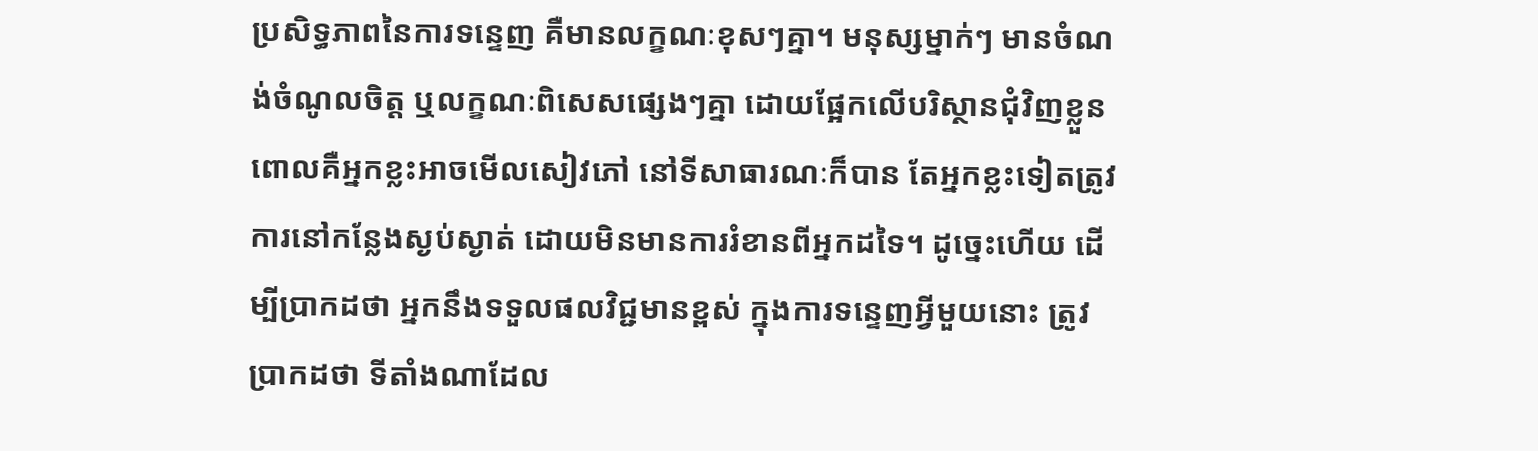ប្រសិទ្ធភាពនៃការទន្ទេញ គឺមានលក្ខណៈខុសៗគ្នា។ មនុស្សម្នាក់ៗ មានចំណង់ចំណូលចិត្ត ឬលក្ខណៈពិសេសផ្សេងៗគ្នា ដោយផ្អែកលើបរិស្ថានជុំវិញខ្លួន ពោលគឺអ្នកខ្លះអាចមើលសៀវភៅ នៅទីសាធារណៈក៏បាន តែអ្នកខ្លះទៀតត្រូវការនៅកន្លែងស្ងប់ស្ងាត់ ដោយមិនមានការរំខានពីអ្នកដទៃ។ ដូច្នេះហើយ ដើម្បីប្រាកដថា អ្នកនឹងទទួលផលវិជ្ជមានខ្ពស់ ក្នុងការទន្ទេញអ្វីមួយនោះ ត្រូវប្រាកដថា ទីតាំងណាដែល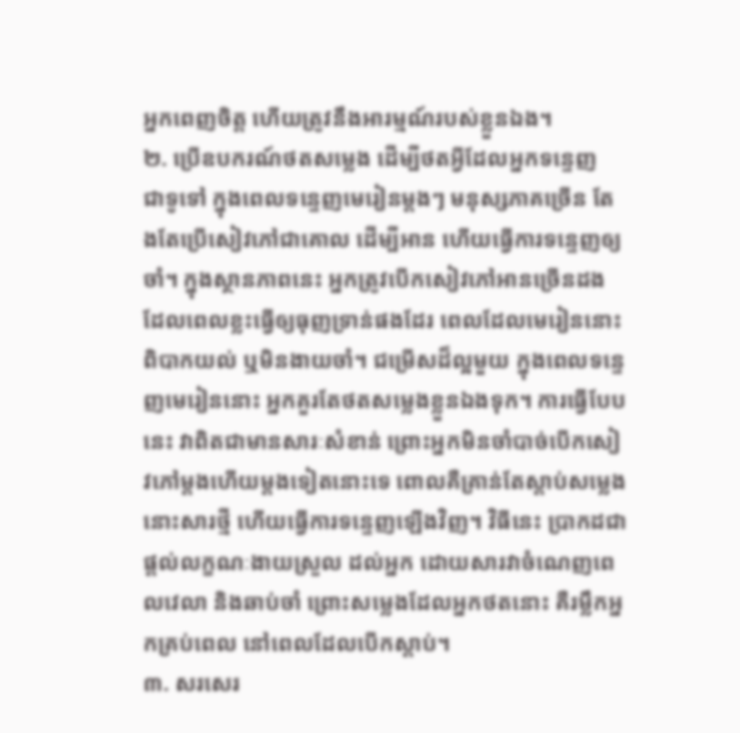អ្នកពេញចិត្ត ហើយត្រូវនឹងអារម្មណ៍របស់ខ្លួនឯង។
២. ប្រើឧបករណ៍ថតសម្លេង ដើម្បីថតអ្វីដែលអ្នកទន្ទេញ
ជាទូទៅ ក្នុងពេលទន្ទេញមេរៀនម្តងៗ មនុស្សភាគច្រើន តែងតែប្រើសៀវភៅជាគោល ដើម្បីអាន ហើយធ្វើការទន្ទេញឲ្យចាំ។ ក្នុងស្ថានភាពនេះ អ្នកត្រូវបើកសៀវភៅអានច្រើនដង ដែលពេលខ្លះធ្វើឲ្យធុញទ្រាន់ផងដែរ ពេលដែលមេរៀននោះ ពិបាកយល់ ឬមិនងាយចាំ។ ជម្រើសដ៏ល្អមួយ ក្នុងពេលទន្ទេញមេរៀននោះ អ្នកគួរតែថតសម្លេងខ្លួនឯងទុក។ ការធ្វើបែបនេះ វាពិតជាមានសារៈសំខាន់ ព្រោះអ្នកមិនចាំបាច់បើកសៀវភៅម្តងហើយម្តងទៀតនោះទេ ពោលគឺគ្រាន់តែស្តាប់សម្លេងនោះសារថ្មី ហើយធ្វើការទន្ទេញឡើងវិញ។ វិធីនេះ ប្រាកដជាផ្តល់លក្ខណៈងាយស្រួល ដល់អ្នក ដោយសារវាចំណេញពេលវេលា និងឆាប់ចាំ ព្រោះសម្លេងដែលអ្នកថតនោះ គឺរម្លឹកអ្នកគ្រប់ពេល នៅពេលដែលបើកស្តាប់។
៣. សរសេរ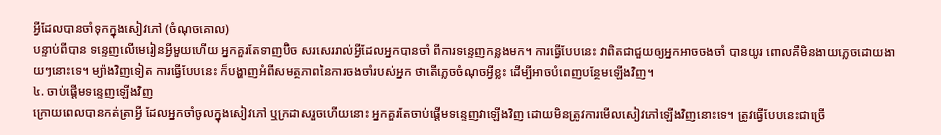អ្វីដែលបានចាំទុកក្នុងសៀវភៅ (ចំណុចគោល)
បន្ទាប់ពីបាន ទន្ទេញលើមេរៀនអ្វីមួយហើយ អ្នកគួរតែទាញប៊ិច សរសេររាល់អ្វីដែលអ្នកបានចាំ ពីការទន្ទេញកន្លងមក។ ការធ្វើបែបនេះ វាពិតជាជួយឲ្យអ្នកអាចចងចាំ បានយូរ ពោលគឺមិនងាយភ្លេចដោយងាយៗនោះទេ។ ម្យ៉ាងវិញទៀត ការធ្វើបែបនេះ ក៏បង្ហាញអំពីសមត្ថភាពនៃការចងចាំរបស់អ្នក ថាតើភ្លេចចំណុចអ្វីខ្លះ ដើម្បីអាចបំពេញបន្ថែមឡើងវិញ។
៤. ចាប់ផ្តើមទន្ទេញឡើងវិញ
ក្រោយពេលបានកត់ត្រាអ្វី ដែលអ្នកចាំចូលក្នុងសៀវភៅ ឬក្រដាសរួចហើយនោះ អ្នកគួរតែចាប់ផ្តើមទន្ទេញវាឡើងវិញ ដោយមិនត្រូវការមើលសៀវភៅឡើងវិញនោះទេ។ ត្រូវធ្វើបែបនេះជាច្រើ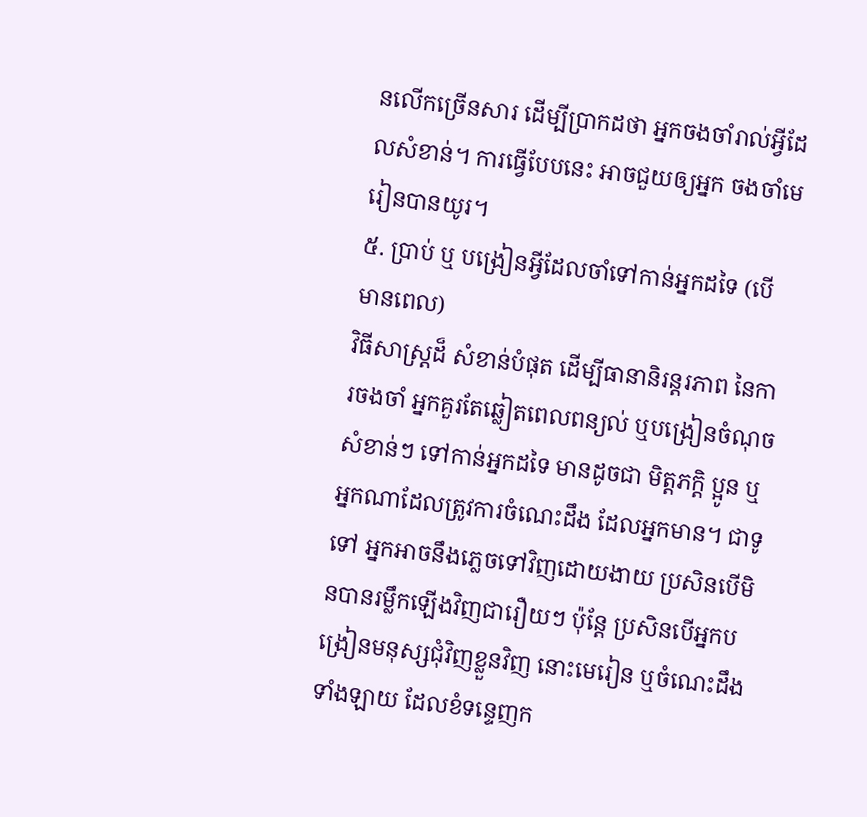នលើកច្រើនសារ ដើម្បីប្រាកដថា អ្នកចងចាំរាល់អ្វីដែលសំខាន់។ ការធ្វើបែបនេះ អាចជួយឲ្យអ្នក ចងចាំមេរៀនបានយូរ។
៥. ប្រាប់ ឬ បង្រៀនអ្វីដែលចាំទៅកាន់អ្នកដទៃ (បើមានពេល)
វិធីសាស្ត្រដ៏ សំខាន់បំផុត ដើម្បីធានានិរន្តរភាព នៃការចងចាំ អ្នកគួរតែឆ្លៀតពេលពន្យល់ ឬបង្រៀនចំណុចសំខាន់ៗ ទៅកាន់អ្នកដទៃ មានដូចជា មិត្តភក្ដិ ប្អូន ឬអ្នកណាដែលត្រូវការចំណេះដឹង ដែលអ្នកមាន។ ជាទូទៅ អ្នកអាចនឹងភ្លេចទៅវិញដោយងាយ ប្រសិនបើមិនបានរម្លឹកឡើងវិញជារឿយៗ ប៉ុន្តែ ប្រសិនបើអ្នកបង្រៀនមនុស្សជុំវិញខ្លួនវិញ នោះមេរៀន ឬចំណេះដឹងទាំងឡាយ ដែលខំទន្ទេញក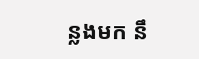ន្លងមក នឹ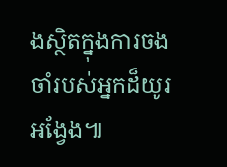ងស្ថិតក្នុងការចងចាំរបស់អ្នកដ៏យូរអង្វែង៕